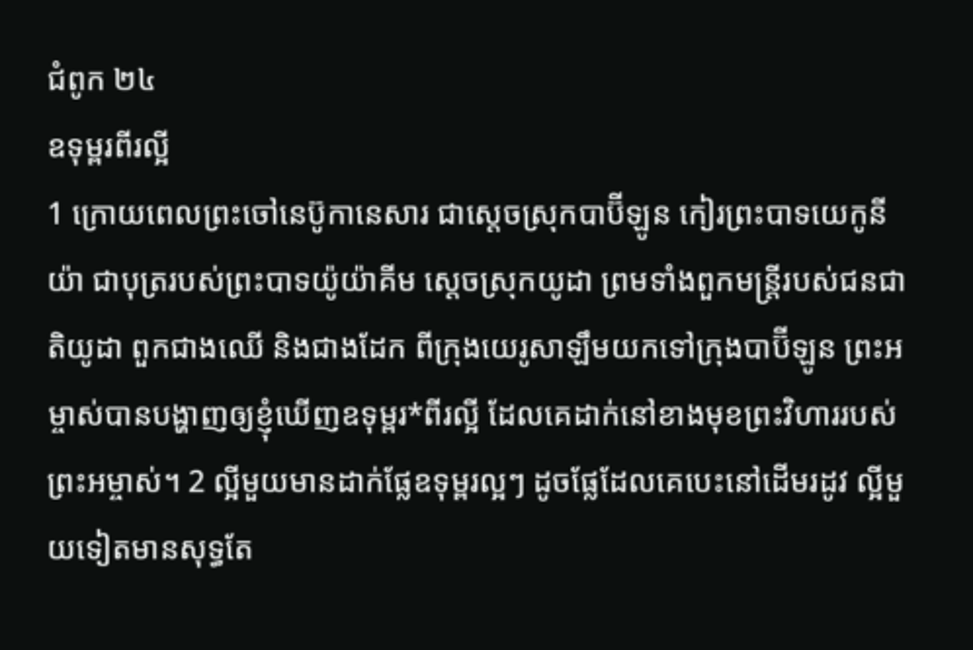ជំពូក ២៤
ឧទុម្ពរពីរល្អី
1 ក្រោយពេលព្រះចៅនេប៊ូកានេសារ ជាស្តេចស្រុកបាប៊ីឡូន កៀរព្រះបាទយេកូនីយ៉ា ជាបុត្ររបស់ព្រះបាទយ៉ូយ៉ាគីម ស្តេចស្រុកយូដា ព្រមទាំងពួកមន្ត្រីរបស់ជនជាតិយូដា ពួកជាងឈើ និងជាងដែក ពីក្រុងយេរូសាឡឹមយកទៅក្រុងបាប៊ីឡូន ព្រះអម្ចាស់បានបង្ហាញឲ្យខ្ញុំឃើញឧទុម្ពរ*ពីរល្អី ដែលគេដាក់នៅខាងមុខព្រះវិហាររបស់ព្រះអម្ចាស់។ 2 ល្អីមួយមានដាក់ផ្លែឧទុម្ពរល្អៗ ដូចផ្លែដែលគេបេះនៅដើមរដូវ ល្អីមួយទៀតមានសុទ្ធតែ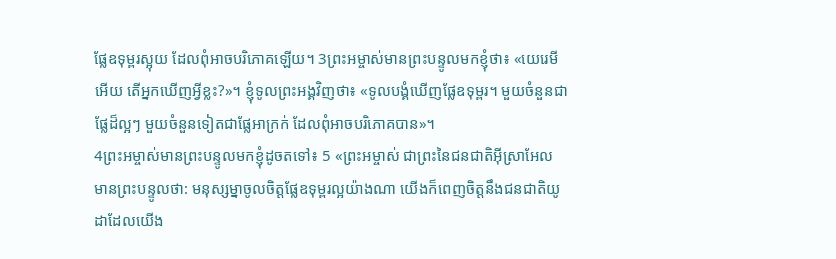ផ្លែឧទុម្ពរស្អុយ ដែលពុំអាចបរិភោគឡើយ។ 3ព្រះអម្ចាស់មានព្រះបន្ទូលមកខ្ញុំថា៖ «យេរេមីអើយ តើអ្នកឃើញអ្វីខ្លះ?»។ ខ្ញុំទូលព្រះអង្គវិញថា៖ «ទូលបង្គំឃើញផ្លែឧទុម្ពរ។ មួយចំនួនជាផ្លែដ៏ល្អៗ មួយចំនួនទៀតជាផ្លែអាក្រក់ ដែលពុំអាចបរិភោគបាន»។
4ព្រះអម្ចាស់មានព្រះបន្ទូលមកខ្ញុំដូចតទៅ៖ 5 «ព្រះអម្ចាស់ ជាព្រះនៃជនជាតិអ៊ីស្រាអែល មានព្រះបន្ទូលថា: មនុស្សម្នាចូលចិត្តផ្លែឧទុម្ពរល្អយ៉ាងណា យើងក៏ពេញចិត្តនឹងជនជាតិយូដាដែលយើង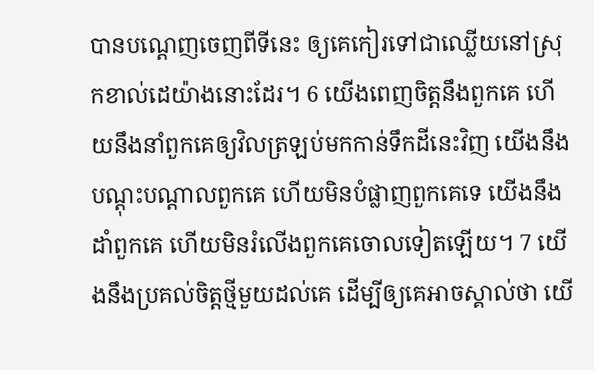បានបណ្តេញចេញពីទីនេះ ឲ្យគេកៀរទៅជាឈ្លើយនៅស្រុកខាល់ដេយ៉ាងនោះដែរ។ 6 យើងពេញចិត្តនឹងពួកគេ ហើយនឹងនាំពួកគេឲ្យវិលត្រឡប់មកកាន់ទឹកដីនេះវិញ យើងនឹងបណ្តុះបណ្តាលពួកគេ ហើយមិនបំផ្លាញពួកគេទេ យើងនឹងដាំពួកគេ ហើយមិនរំលើងពួកគេចោលទៀតឡើយ។ 7 យើងនឹងប្រគល់ចិត្តថ្មីមួយដល់គេ ដើម្បីឲ្យគេអាចស្គាល់ថា យើ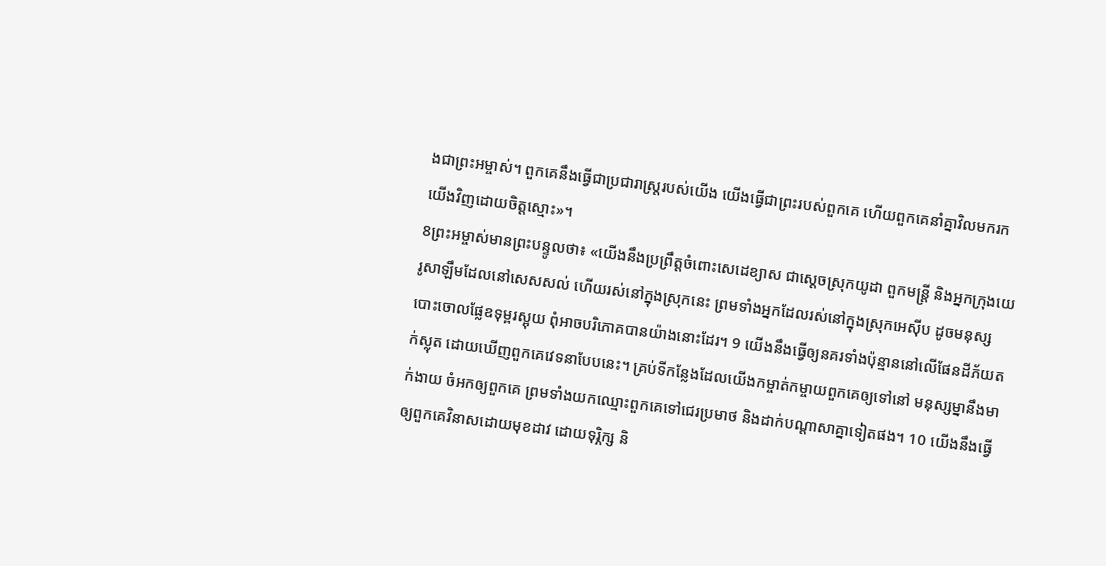ងជាព្រះអម្ចាស់។ ពួកគេនឹងធ្វើជាប្រជារាស្ដ្ររបស់យើង យើងធ្វើជាព្រះរបស់ពួកគេ ហើយពួកគេនាំគ្នាវិលមករកយើងវិញដោយចិត្តស្មោះ»។
8ព្រះអម្ចាស់មានព្រះបន្ទូលថា៖ «យើងនឹងប្រព្រឹត្តចំពោះសេដេខ្យាស ជាស្តេចស្រុកយូដា ពួកមន្ត្រី និងអ្នកក្រុងយេរូសាឡឹមដែលនៅសេសសល់ ហើយរស់នៅក្នុងស្រុកនេះ ព្រមទាំងអ្នកដែលរស់នៅក្នុងស្រុកអេស៊ីប ដូចមនុស្សបោះចោលផ្លែឧទុម្ពរស្អុយ ពុំអាចបរិភោគបានយ៉ាងនោះដែរ។ 9 យើងនឹងធ្វើឲ្យនគរទាំងប៉ុន្មាននៅលើផែនដីភ័យតក់ស្លុត ដោយឃើញពួកគេវេទនាបែបនេះ។ គ្រប់ទីកន្លែងដែលយើងកម្ចាត់កម្ចាយពួកគេឲ្យទៅនៅ មនុស្សម្នានឹងមាក់ងាយ ចំអកឲ្យពួកគេ ព្រមទាំងយកឈ្មោះពួកគេទៅជេរប្រមាថ និងដាក់បណ្ដាសាគ្នាទៀតផង។ 10 យើងនឹងធ្វើឲ្យពួកគេវិនាសដោយមុខដាវ ដោយទុរ្ភិក្ស និ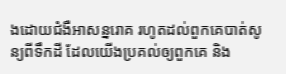ងដោយជំងឺអាសន្នរោគ រហូតដល់ពួកគេបាត់សូន្យពីទឹកដី ដែលយើងប្រគល់ឲ្យពួកគេ និង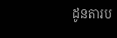ដូនតារប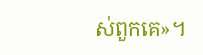ស់ពួកគេ»។